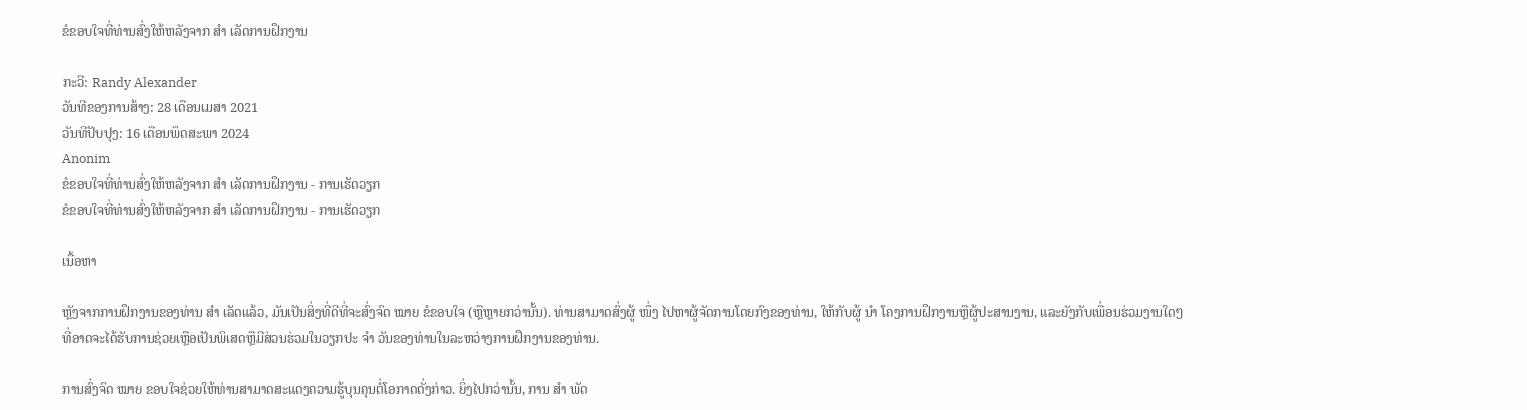ຂໍຂອບໃຈທີ່ທ່ານສົ່ງໃຫ້ຫລັງຈາກ ສຳ ເລັດການຝຶກງານ

ກະວີ: Randy Alexander
ວັນທີຂອງການສ້າງ: 28 ເດືອນເມສາ 2021
ວັນທີປັບປຸງ: 16 ເດືອນພຶດສະພາ 2024
Anonim
ຂໍຂອບໃຈທີ່ທ່ານສົ່ງໃຫ້ຫລັງຈາກ ສຳ ເລັດການຝຶກງານ - ການເຮັດວຽກ
ຂໍຂອບໃຈທີ່ທ່ານສົ່ງໃຫ້ຫລັງຈາກ ສຳ ເລັດການຝຶກງານ - ການເຮັດວຽກ

ເນື້ອຫາ

ຫຼັງຈາກການຝຶກງານຂອງທ່ານ ສຳ ເລັດແລ້ວ, ມັນເປັນສິ່ງທີ່ດີທີ່ຈະສົ່ງຈົດ ໝາຍ ຂໍຂອບໃຈ (ຫຼືຫຼາຍກວ່ານັ້ນ). ທ່ານສາມາດສົ່ງຜູ້ ໜຶ່ງ ໄປຫາຜູ້ຈັດການໂດຍກົງຂອງທ່ານ, ໃຫ້ກັບຜູ້ ນຳ ໂຄງການຝຶກງານຫຼືຜູ້ປະສານງານ, ແລະຍັງກັບເພື່ອນຮ່ວມງານໃດໆທີ່ອາດຈະໄດ້ຮັບການຊ່ວຍເຫຼືອເປັນພິເສດຫຼືມີສ່ວນຮ່ວມໃນວຽກປະ ຈຳ ວັນຂອງທ່ານໃນລະຫວ່າງການຝຶກງານຂອງທ່ານ.

ການສົ່ງຈົດ ໝາຍ ຂອບໃຈຊ່ວຍໃຫ້ທ່ານສາມາດສະແດງຄວາມຮູ້ບຸນຄຸນຕໍ່ໂອກາດດັ່ງກ່າວ. ຍິ່ງໄປກວ່ານັ້ນ, ການ ສຳ ພັດ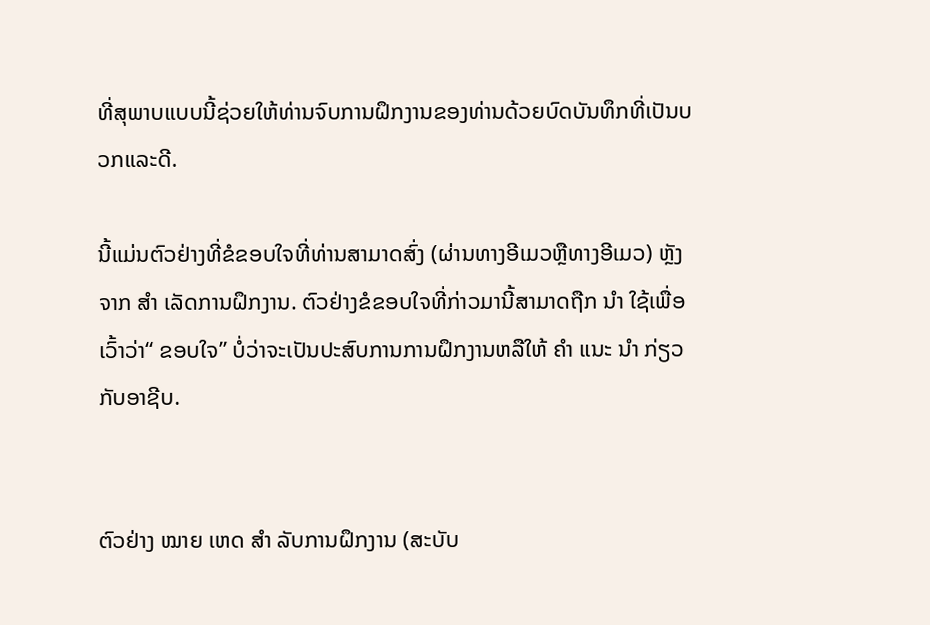ທີ່ສຸພາບແບບນີ້ຊ່ວຍໃຫ້ທ່ານຈົບການຝຶກງານຂອງທ່ານດ້ວຍບົດບັນທຶກທີ່ເປັນບວກແລະດີ.

ນີ້ແມ່ນຕົວຢ່າງທີ່ຂໍຂອບໃຈທີ່ທ່ານສາມາດສົ່ງ (ຜ່ານທາງອີເມວຫຼືທາງອີເມວ) ຫຼັງຈາກ ສຳ ເລັດການຝຶກງານ. ຕົວຢ່າງຂໍຂອບໃຈທີ່ກ່າວມານີ້ສາມາດຖືກ ນຳ ໃຊ້ເພື່ອເວົ້າວ່າ“ ຂອບໃຈ” ບໍ່ວ່າຈະເປັນປະສົບການການຝຶກງານຫລືໃຫ້ ຄຳ ແນະ ນຳ ກ່ຽວກັບອາຊີບ.


ຕົວຢ່າງ ໝາຍ ເຫດ ສຳ ລັບການຝຶກງານ (ສະບັບ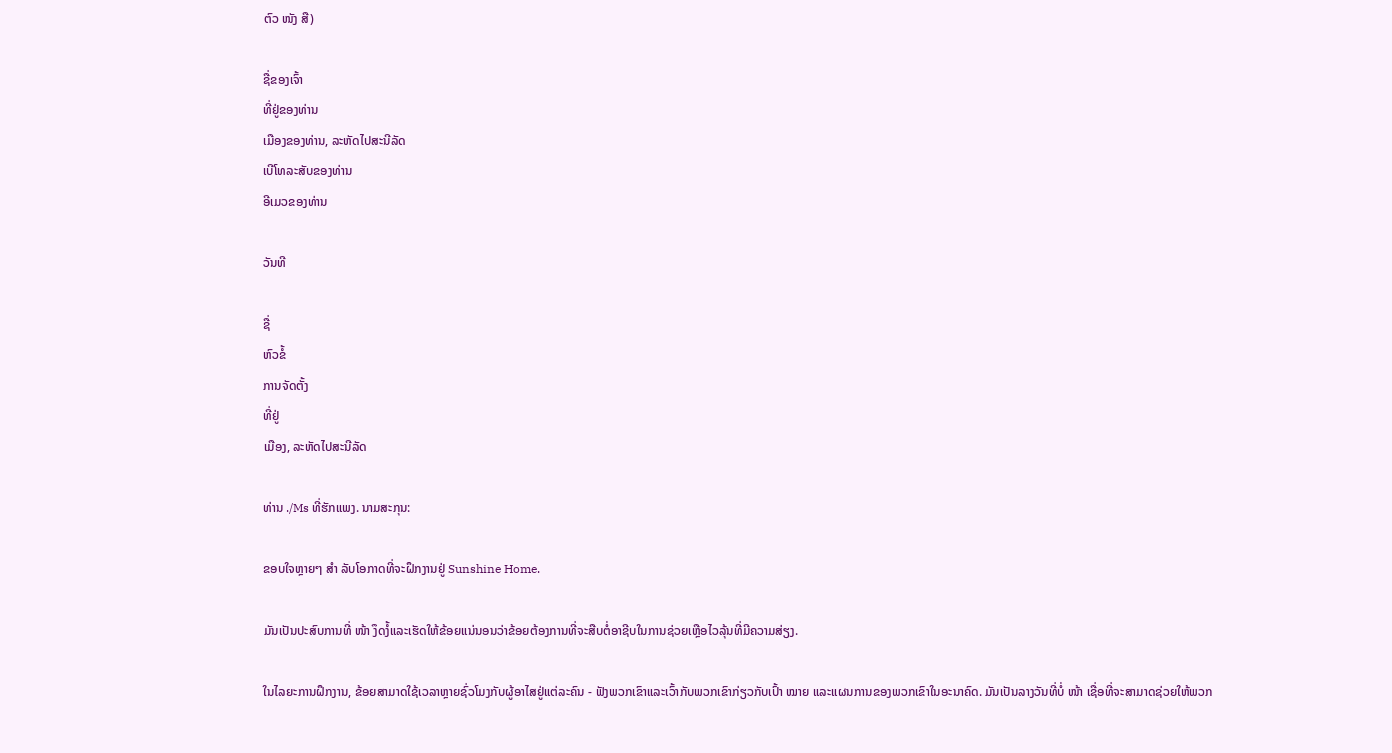ຕົວ ໜັງ ສື)

ຊື່ຂອງເຈົ້າ
ທີ່ຢູ່ຂອງທ່ານ
ເມືອງຂອງທ່ານ, ລະຫັດໄປສະນີລັດ
ເບີໂທລະສັບຂອງທ່ານ
ອີເມວຂອງທ່ານ

ວັນທີ

ຊື່
ຫົວຂໍ້
ການຈັດຕັ້ງ
ທີ່ຢູ່
ເມືອງ, ລະຫັດໄປສະນີລັດ

ທ່ານ ./Ms ທີ່ຮັກແພງ. ນາມສະກຸນ:

ຂອບໃຈຫຼາຍໆ ສຳ ລັບໂອກາດທີ່ຈະຝຶກງານຢູ່ Sunshine Home.

ມັນເປັນປະສົບການທີ່ ໜ້າ ງຶດງໍ້ແລະເຮັດໃຫ້ຂ້ອຍແນ່ນອນວ່າຂ້ອຍຕ້ອງການທີ່ຈະສືບຕໍ່ອາຊີບໃນການຊ່ວຍເຫຼືອໄວລຸ້ນທີ່ມີຄວາມສ່ຽງ.

ໃນໄລຍະການຝຶກງານ, ຂ້ອຍສາມາດໃຊ້ເວລາຫຼາຍຊົ່ວໂມງກັບຜູ້ອາໄສຢູ່ແຕ່ລະຄົນ - ຟັງພວກເຂົາແລະເວົ້າກັບພວກເຂົາກ່ຽວກັບເປົ້າ ໝາຍ ແລະແຜນການຂອງພວກເຂົາໃນອະນາຄົດ. ມັນເປັນລາງວັນທີ່ບໍ່ ໜ້າ ເຊື່ອທີ່ຈະສາມາດຊ່ວຍໃຫ້ພວກ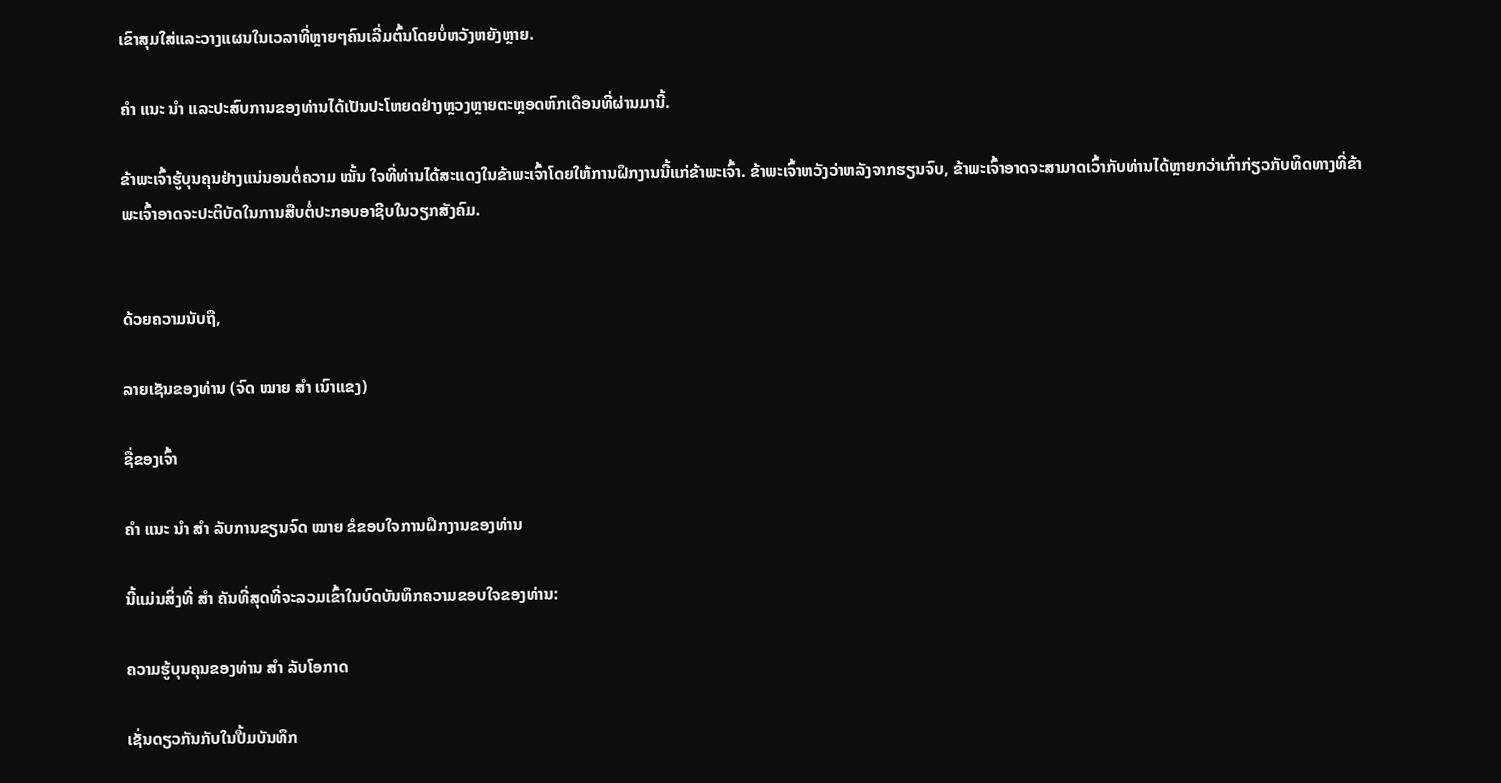ເຂົາສຸມໃສ່ແລະວາງແຜນໃນເວລາທີ່ຫຼາຍໆຄົນເລີ່ມຕົ້ນໂດຍບໍ່ຫວັງຫຍັງຫຼາຍ.

ຄຳ ແນະ ນຳ ແລະປະສົບການຂອງທ່ານໄດ້ເປັນປະໂຫຍດຢ່າງຫຼວງຫຼາຍຕະຫຼອດຫົກເດືອນທີ່ຜ່ານມານີ້.

ຂ້າພະເຈົ້າຮູ້ບຸນຄຸນຢ່າງແນ່ນອນຕໍ່ຄວາມ ໝັ້ນ ໃຈທີ່ທ່ານໄດ້ສະແດງໃນຂ້າພະເຈົ້າໂດຍໃຫ້ການຝຶກງານນີ້ແກ່ຂ້າພະເຈົ້າ. ຂ້າພະເຈົ້າຫວັງວ່າຫລັງຈາກຮຽນຈົບ, ຂ້າພະເຈົ້າອາດຈະສາມາດເວົ້າກັບທ່ານໄດ້ຫຼາຍກວ່າເກົ່າກ່ຽວກັບທິດທາງທີ່ຂ້າພະເຈົ້າອາດຈະປະຕິບັດໃນການສືບຕໍ່ປະກອບອາຊີບໃນວຽກສັງຄົມ.


ດ້ວຍຄວາມນັບຖື,

ລາຍເຊັນຂອງທ່ານ (ຈົດ ໝາຍ ສຳ ເນົາແຂງ)

ຊື່ຂອງເຈົ້າ

ຄຳ ແນະ ນຳ ສຳ ລັບການຂຽນຈົດ ໝາຍ ຂໍຂອບໃຈການຝຶກງານຂອງທ່ານ

ນີ້ແມ່ນສິ່ງທີ່ ສຳ ຄັນທີ່ສຸດທີ່ຈະລວມເຂົ້າໃນບົດບັນທຶກຄວາມຂອບໃຈຂອງທ່ານ:

ຄວາມຮູ້ບຸນຄຸນຂອງທ່ານ ສຳ ລັບໂອກາດ

ເຊັ່ນດຽວກັນກັບໃນປື້ມບັນທຶກ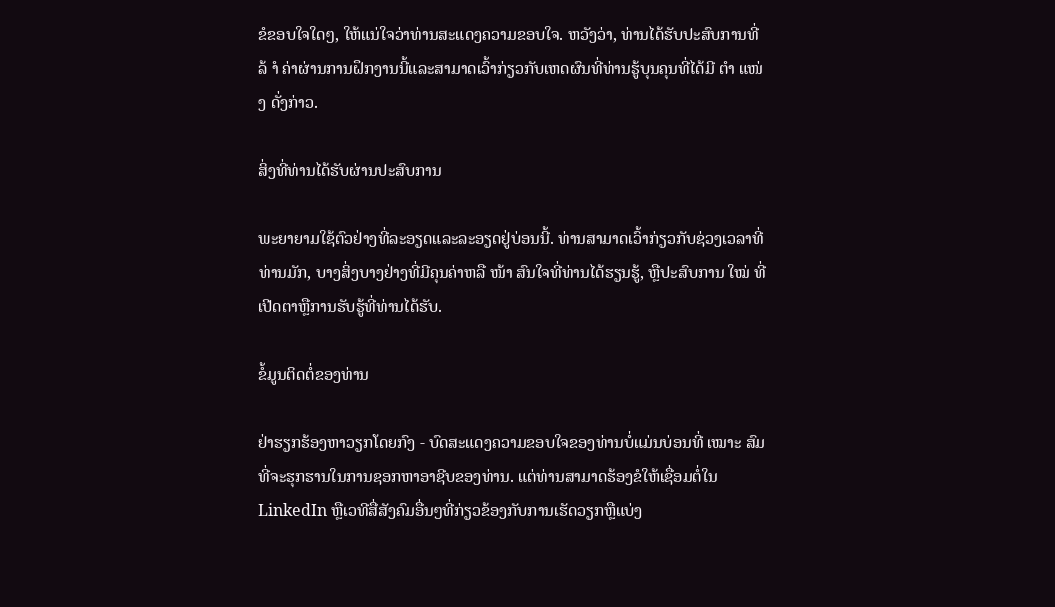ຂໍຂອບໃຈໃດໆ, ໃຫ້ແນ່ໃຈວ່າທ່ານສະແດງຄວາມຂອບໃຈ. ຫວັງວ່າ, ທ່ານໄດ້ຮັບປະສົບການທີ່ລ້ ຳ ຄ່າຜ່ານການຝຶກງານນີ້ແລະສາມາດເວົ້າກ່ຽວກັບເຫດຜົນທີ່ທ່ານຮູ້ບຸນຄຸນທີ່ໄດ້ມີ ຕຳ ແໜ່ງ ດັ່ງກ່າວ.

ສິ່ງທີ່ທ່ານໄດ້ຮັບຜ່ານປະສົບການ

ພະຍາຍາມໃຊ້ຕົວຢ່າງທີ່ລະອຽດແລະລະອຽດຢູ່ບ່ອນນີ້. ທ່ານສາມາດເວົ້າກ່ຽວກັບຊ່ວງເວລາທີ່ທ່ານມັກ, ບາງສິ່ງບາງຢ່າງທີ່ມີຄຸນຄ່າຫລື ໜ້າ ສົນໃຈທີ່ທ່ານໄດ້ຮຽນຮູ້, ຫຼືປະສົບການ ໃໝ່ ທີ່ເປີດຕາຫຼືການຮັບຮູ້ທີ່ທ່ານໄດ້ຮັບ.

ຂໍ້ມູນຕິດຕໍ່ຂອງທ່ານ

ຢ່າຮຽກຮ້ອງຫາວຽກໂດຍກົງ - ບົດສະແດງຄວາມຂອບໃຈຂອງທ່ານບໍ່ແມ່ນບ່ອນທີ່ ເໝາະ ສົມທີ່ຈະຮຸກຮານໃນການຊອກຫາອາຊີບຂອງທ່ານ. ແຕ່ທ່ານສາມາດຮ້ອງຂໍໃຫ້ເຊື່ອມຕໍ່ໃນ LinkedIn ຫຼືເວທີສື່ສັງຄົມອື່ນໆທີ່ກ່ຽວຂ້ອງກັບການເຮັດວຽກຫຼືແບ່ງ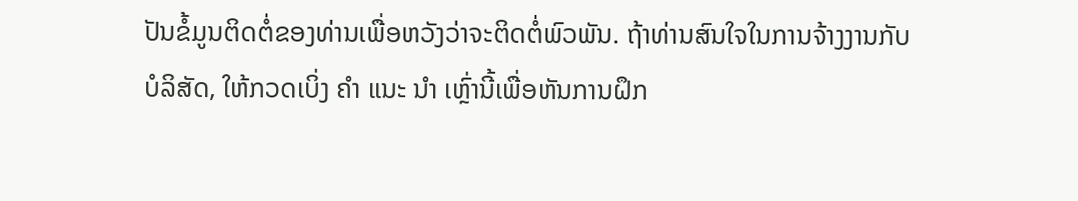ປັນຂໍ້ມູນຕິດຕໍ່ຂອງທ່ານເພື່ອຫວັງວ່າຈະຕິດຕໍ່ພົວພັນ. ຖ້າທ່ານສົນໃຈໃນການຈ້າງງານກັບບໍລິສັດ, ໃຫ້ກວດເບິ່ງ ຄຳ ແນະ ນຳ ເຫຼົ່ານີ້ເພື່ອຫັນການຝຶກ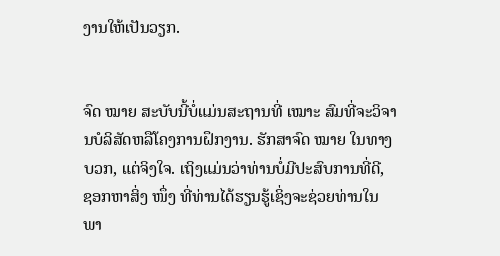ງານໃຫ້ເປັນວຽກ.


ຈົດ ໝາຍ ສະບັບນີ້ບໍ່ແມ່ນສະຖານທີ່ ເໝາະ ສົມທີ່ຈະວິຈານບໍລິສັດຫລືໂຄງການຝຶກງານ. ຮັກສາຈົດ ໝາຍ ໃນທາງບວກ, ແຕ່ຈິງໃຈ. ເຖິງແມ່ນວ່າທ່ານບໍ່ມີປະສົບການທີ່ດີ, ຊອກຫາສິ່ງ ໜຶ່ງ ທີ່ທ່ານໄດ້ຮຽນຮູ້ເຊິ່ງຈະຊ່ວຍທ່ານໃນພາ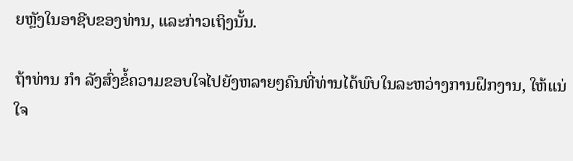ຍຫຼັງໃນອາຊີບຂອງທ່ານ, ແລະກ່າວເຖິງນັ້ນ.

ຖ້າທ່ານ ກຳ ລັງສົ່ງຂໍ້ຄວາມຂອບໃຈໄປຍັງຫລາຍໆຄົນທີ່ທ່ານໄດ້ພົບໃນລະຫວ່າງການຝຶກງານ, ໃຫ້ແນ່ໃຈ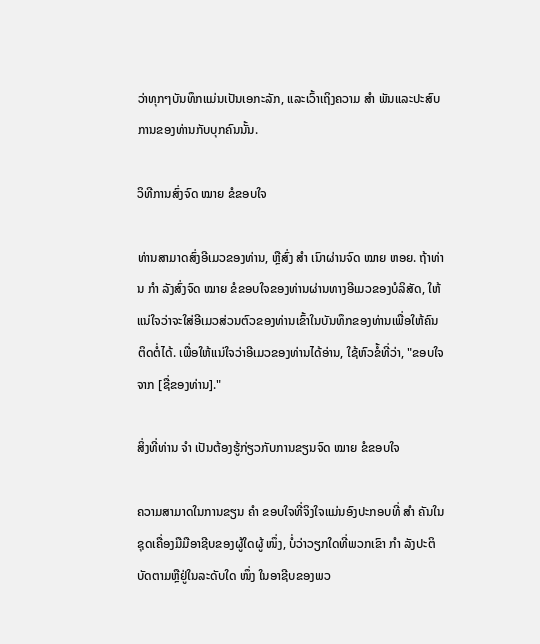ວ່າທຸກໆບັນທຶກແມ່ນເປັນເອກະລັກ, ແລະເວົ້າເຖິງຄວາມ ສຳ ພັນແລະປະສົບການຂອງທ່ານກັບບຸກຄົນນັ້ນ.

ວິທີການສົ່ງຈົດ ໝາຍ ຂໍຂອບໃຈ

ທ່ານສາມາດສົ່ງອີເມວຂອງທ່ານ, ຫຼືສົ່ງ ສຳ ເນົາຜ່ານຈົດ ໝາຍ ຫອຍ. ຖ້າທ່ານ ກຳ ລັງສົ່ງຈົດ ໝາຍ ຂໍຂອບໃຈຂອງທ່ານຜ່ານທາງອີເມວຂອງບໍລິສັດ, ໃຫ້ແນ່ໃຈວ່າຈະໃສ່ອີເມວສ່ວນຕົວຂອງທ່ານເຂົ້າໃນບັນທຶກຂອງທ່ານເພື່ອໃຫ້ຄົນຕິດຕໍ່ໄດ້. ເພື່ອໃຫ້ແນ່ໃຈວ່າອີເມວຂອງທ່ານໄດ້ອ່ານ, ໃຊ້ຫົວຂໍ້ທີ່ວ່າ, "ຂອບໃຈຈາກ [ຊື່ຂອງທ່ານ]."

ສິ່ງທີ່ທ່ານ ຈຳ ເປັນຕ້ອງຮູ້ກ່ຽວກັບການຂຽນຈົດ ໝາຍ ຂໍຂອບໃຈ

ຄວາມສາມາດໃນການຂຽນ ຄຳ ຂອບໃຈທີ່ຈິງໃຈແມ່ນອົງປະກອບທີ່ ສຳ ຄັນໃນຊຸດເຄື່ອງມືມືອາຊີບຂອງຜູ້ໃດຜູ້ ໜຶ່ງ, ບໍ່ວ່າວຽກໃດທີ່ພວກເຂົາ ກຳ ລັງປະຕິບັດຕາມຫຼືຢູ່ໃນລະດັບໃດ ໜຶ່ງ ໃນອາຊີບຂອງພວ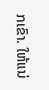ກເຂົາ. ໃຫ້ແນ່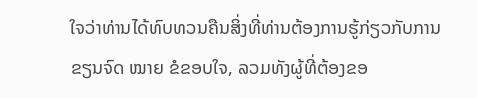ໃຈວ່າທ່ານໄດ້ທົບທວນຄືນສິ່ງທີ່ທ່ານຕ້ອງການຮູ້ກ່ຽວກັບການຂຽນຈົດ ໝາຍ ຂໍຂອບໃຈ, ລວມທັງຜູ້ທີ່ຕ້ອງຂອ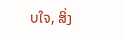ບໃຈ, ສິ່ງ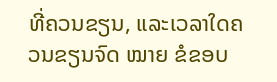ທີ່ຄວນຂຽນ, ແລະເວລາໃດຄວນຂຽນຈົດ ໝາຍ ຂໍຂອບ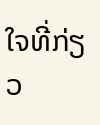ໃຈທີ່ກ່ຽວ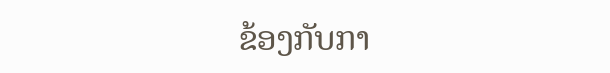ຂ້ອງກັບກາ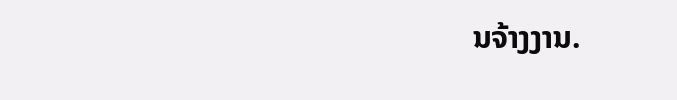ນຈ້າງງານ.